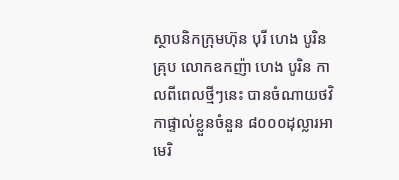ស្ថាបនិកក្រុមហ៊ុន បុរី ហេង បូរិន គ្រុប លោកឧកញ៉ា ហេង បូរិន កាលពីពេលថ្មីៗនេះ បានចំណាយថវិកាផ្ទាល់ខ្លួនចំនួន ៨០០០ដុល្លារអាមេរិ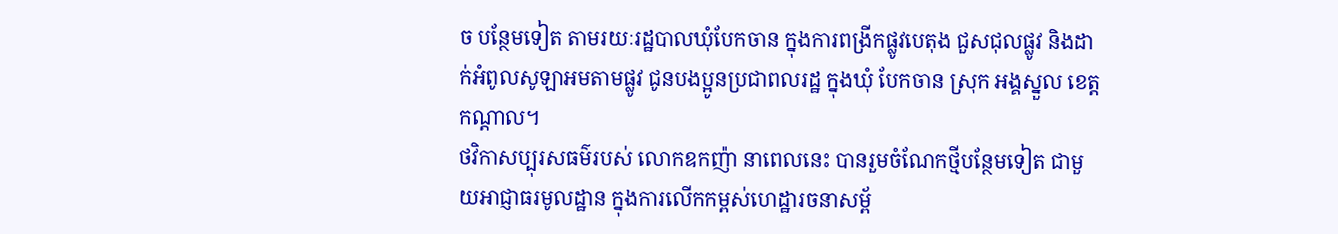ច បន្ថែមទៀត តាមរយៈរដ្ឋបាលឃុំបែកចាន ក្នុងការពង្រីកផ្លូវបេតុង ជួសជុលផ្លូវ និងដាក់អំពូលសូឡាអមតាមផ្លូវ ជូនបងប្អូនប្រជាពលរដ្ឋ ក្នុងឃុំ បែកចាន ស្រុក អង្គស្នួល ខេត្តកណ្ដាល។
ថវិកាសប្បុរសធម៌របស់ លោកឧកញ៉ា នាពេលនេះ បានរួមចំណែកថ្មីបន្ថែមទៀត ជាមួយអាជ្ញាធរមូលដ្ឋាន ក្នុងការលើកកម្ពស់ហេដ្ឋារចនាសម្ព័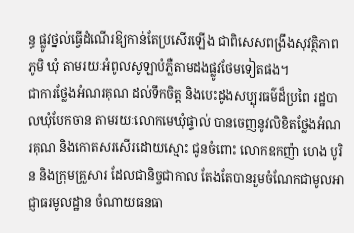ន្ធ ផ្លូវថ្នល់ធ្វើដំណើរឱ្យកាន់តែប្រសើរឡើង ជាពិសេសពង្រឹងសុវត្ថិភាពភូមិ ឃុំ តាមរយៈអំពូលសូឡាបំភ្លឺតាមដងផ្លូវថែមទៀតផង។
ជាការថ្លែងអំណរគុណ ដល់ទឹកចិត្ត និងបេះដូងសប្បុរធម៌ដ៏ប្រពៃ រដ្ឋបាលឃុំបែកចាន តាមរយៈលោកមេឃុំផ្ទាល់ បានចេញនូវលិខិតថ្លែងអំណរគុណ និងកោតសរសើរដោយស្មោះ ជូនចំពោះ លោកឧកញ៉ា ហេង បូរិន និងក្រុមគ្រួសារ ដែលជានិច្ចជាកាល តែងតែបានរួមចំណែកជាមូលអាជ្ញាធរមូលដ្ឋាន ចំណាយធនធា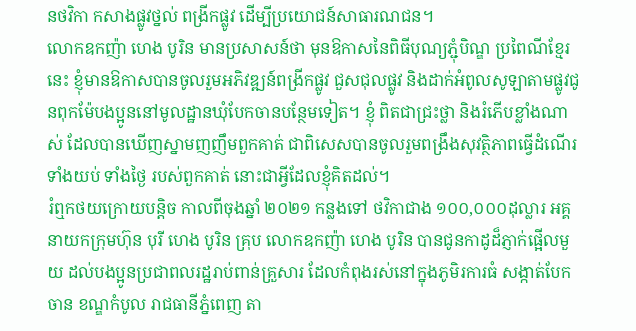នថវិកា កសាងផ្លូវថ្នល់ ពង្រីកផ្លូវ ដើម្បីប្រយោជន៍សាធារណជន។
លោកឧកញ៉ា ហេង បូរិន មានប្រសាសន៍ថា មុនឱកាសនៃពិធីបុណ្យភ្ជុំបិណ្ឌ ប្រពៃណីខ្មែរនេះ ខ្ញុំមានឱកាសបានចូលរួមអភិវឌ្ឍន៍ពង្រីកផ្លូវ ជួសជុលផ្លូវ និងដាក់អំពូលសូឡាតាមផ្លូវជូនពុកម៉ែបងប្អូននៅមូលដ្ឋានឃុំបែកចានបន្ថែមទៀត។ ខ្ញុំ ពិតជាជ្រះថ្លា និងរំភើបខ្លាំងណាស់ ដែលបានឃើញស្នាមញញឹមពួកគាត់ ជាពិសេសបានចូលរួមពង្រឹងសុវត្ថិភាពធ្វើដំណើរទាំងយប់ ទាំងថ្ងៃ របស់ពួកគាត់ នោះជាអ្វីដែលខ្ញុំគិតដល់។
រំឮកថយក្រោយបន្តិច កាលពីចុងឆ្នាំ ២០២១ កន្លងទៅ ថវិកាជាង ១០០,០០០ដុល្លារ អគ្គនាយកក្រុមហ៊ុន បុរី ហេង បូរិន គ្រុប លោកឧកញ៉ា ហេង បូរិន បានជូនកាដូដ៏ភ្ញាក់ផ្អើលមួយ ដល់បងប្អូនប្រជាពលរដ្ឋរាប់ពាន់គ្រួសារ ដែលកំពុងរស់នៅក្នុងភូមិរការធំ សង្កាត់បែកចាន ខណ្ឌកំបូល រាជធានីភ្នំពេញ តា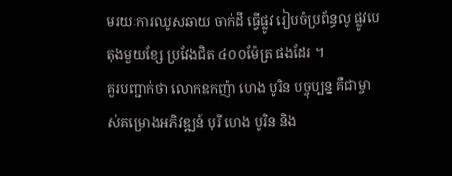មរយៈការឈូសឆាយ ចាក់ដី ធ្វើផ្លូវ រៀបចំប្រព័ន្ធលូ ផ្លូវបេតុងមួយខ្សែ ប្រវែងជិត ៤០០ម៉ែត្រ ផងដែរ ។
គួរបញ្ជាក់ថា លោកឧកញ៉ា ហេង បូរិន បច្ចុប្បន្ន គឺជាម្ចាស់គម្រោងអភិវឌ្ឍន៍ បុរី ហេង បូរិន និង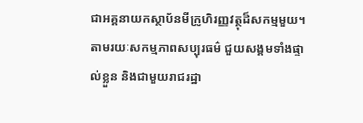ជាអគ្គនាយកស្ថាប័នមីក្រូហិរញ្ញវត្ថុដ៏សកម្មមួយ។ តាមរយៈសកម្មភាពសប្បុរធម៌ ជួយសង្គមទាំងផ្ទាល់ខ្លួន និងជាមួយរាជរដ្ឋា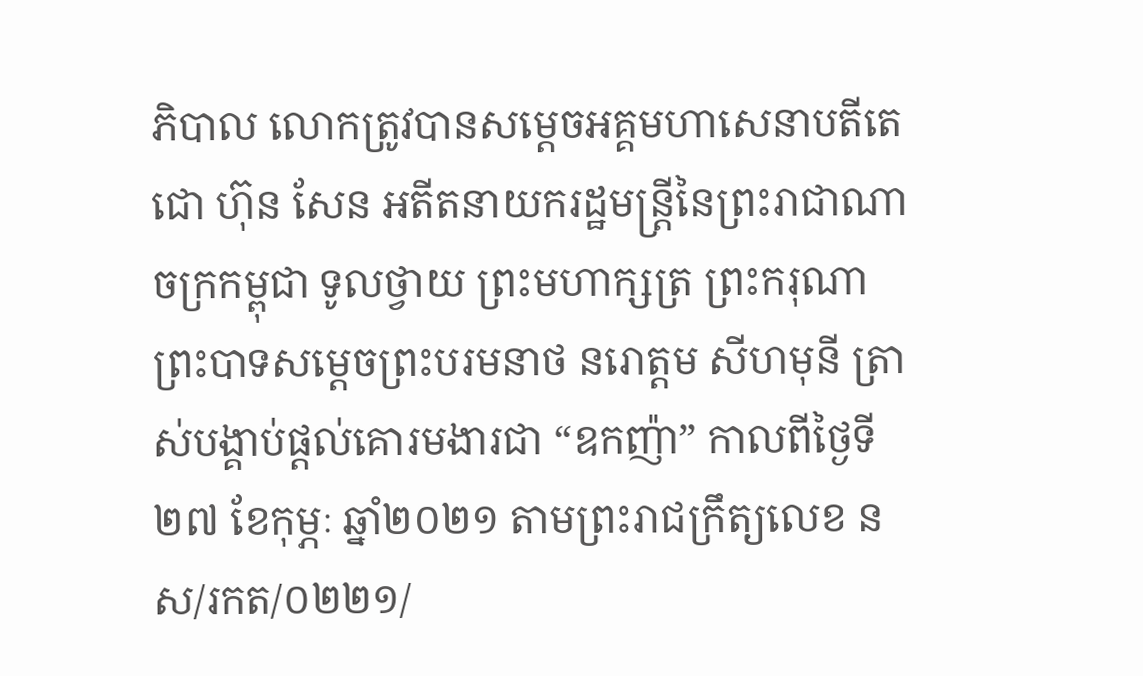ភិបាល លោកត្រូវបានសម្ដេចអគ្គមហាសេនាបតីតេជោ ហ៊ុន សែន អតីតនាយករដ្ឋមន្ត្រីនៃព្រះរាជាណាចក្រកម្ពុជា ទូលថ្វាយ ព្រះមហាក្សត្រ ព្រះករុណាព្រះបាទសម្ដេចព្រះបរមនាថ នរោត្តម សីហមុនី ត្រាស់បង្គាប់ផ្ដល់គោរមងារជា “ឧកញ៉ា” កាលពីថ្ងៃទី ២៧ ខែកុម្ភៈ ឆ្នាំ២០២១ តាមព្រះរាជក្រឹត្យលេខ នស/រកត/០២២១/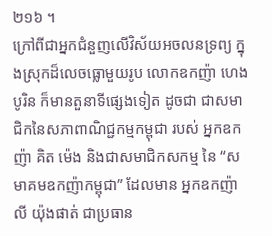២១៦ ។
ក្រៅពីជាអ្នកជំនួញលើវិស័យអចលនទ្រព្យ ក្នុងស្រុកដ៏លេចធ្លោមួយរូប លោកឧកញ៉ា ហេង បូរិន ក៏មានតួនាទីផ្សេងទៀត ដូចជា ជាសមាជិកនៃសភាពាណិជ្ជកម្មកម្ពុជា របស់ អ្នកឧកញ៉ា គិត ម៉េង និងជាសមាជិកសកម្ម នៃ “សមាគមឧកញ៉ាកម្ពុជា” ដែលមាន អ្នកឧកញ៉ា លី យ៉ុងផាត់ ជាប្រធាន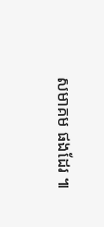សមាគម ផងដែរ ៕